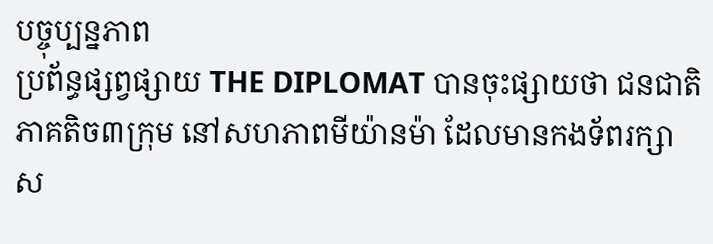បច្ចុប្បន្នភាព
ប្រព័ន្ធផ្សព្វផ្សាយ THE DIPLOMAT បានចុះផ្សាយថា ជនជាតិភាគតិច៣ក្រុម នៅសហភាពមីយ៉ានម៉ា ដែលមានកងទ័ពរក្សាស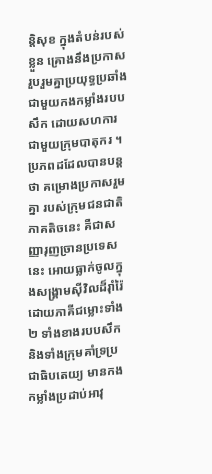ន្តិសុខ ក្នុងតំបន់របស់ខ្លួន គ្រោងនឹងប្រកាស រួបរួមគ្នាប្រយុទ្ធប្រឆាំង ជាមួយកងកម្លាំងរបបសឹក ដោយសហការជាមួយក្រុមបាតុករ ។
ប្រភពដដែលបានបន្តថា គម្រោងប្រកាសរួមគ្នា របស់ក្រុមជនជាតិភាគតិចនេះ គឺជាសញ្ញារុញច្រានប្រទេសនេះ អោយធ្លាក់ចូលក្នុងសង្គ្រាមស៊ីវិលដ៏រ៉ាំរ៉ៃ ដោយភាគីជម្លោះទាំង២ ទាំងខាងរបបសឹក និងទាំងក្រុមគាំទ្រប្រជាធិបតេយ្យ មានកងកម្លាំងប្រដាប់អាវុ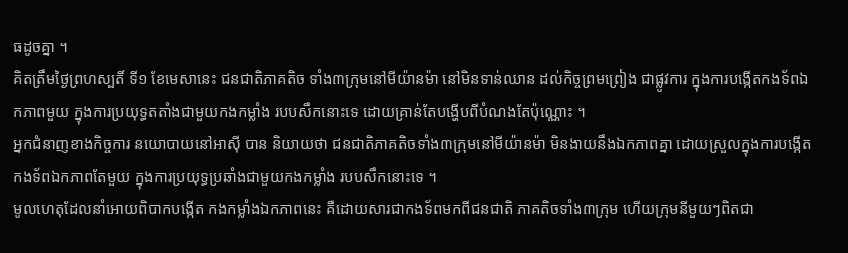ធដូចគ្នា ។
គិតត្រឹមថ្ងៃព្រហស្បតិ៍ ទី១ ខែមេសានេះ ជនជាតិភាគតិច ទាំង៣ក្រុមនៅមីយ៉ានម៉ា នៅមិនទាន់ឈាន ដល់កិច្ចព្រមព្រៀង ជាផ្លូវការ ក្នុងការបង្កើតកងទ័ពឯកភាពមួយ ក្នុងការប្រយុទ្ធតតាំងជាមួយកងកម្លាំង របបសឹកនោះទេ ដោយគ្រាន់តែបង្ហើបពីបំណងតែប៉ុណ្ណោះ ។
អ្នកជំនាញខាងកិច្ចការ នយោបាយនៅអាស៊ី បាន និយាយថា ជនជាតិភាគតិចទាំង៣ក្រុមនៅមីយ៉ានម៉ា មិនងាយនឹងឯកភាពគ្នា ដោយស្រួលក្នុងការបង្កើត កងទ័ពឯកភាពតែមួយ ក្នុងការប្រយុទ្ធប្រឆាំងជាមួយកងកម្លាំង របបសឹកនោះទេ ។
មូលហេតុដែលនាំអោយពិបាកបង្កើត កងកម្លាំងឯកភាពនេះ គឺដោយសារជាកងទ័ពមកពីជនជាតិ ភាគតិចទាំង៣ក្រុម ហើយក្រុមនីមួយៗពិតជា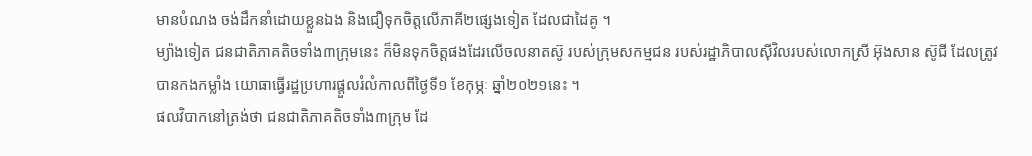មានបំណង ចង់ដឹកនាំដោយខ្លួនឯង និងជឿទុកចិត្តលើភាគី២ផ្សេងទៀត ដែលជាដៃគូ ។
ម្យ៉ាងទៀត ជនជាតិភាគតិចទាំង៣ក្រុមនេះ ក៏មិនទុកចិត្តផងដែរលើចលនាតស៊ូ របស់ក្រុមសកម្មជន របស់រដ្ឋាភិបាលស៊ីវិលរបស់លោកស្រី អ៊ុងសាន ស៊ូជី ដែលត្រូវបានកងកម្លាំង យោធាធ្វើរដ្ឋប្រហារផ្តួលរំលំកាលពីថ្ងៃទី១ ខែកុម្ភៈ ឆ្នាំ២០២១នេះ ។
ផលវិបាកនៅត្រង់ថា ជនជាតិភាគតិចទាំង៣ក្រុម ដែ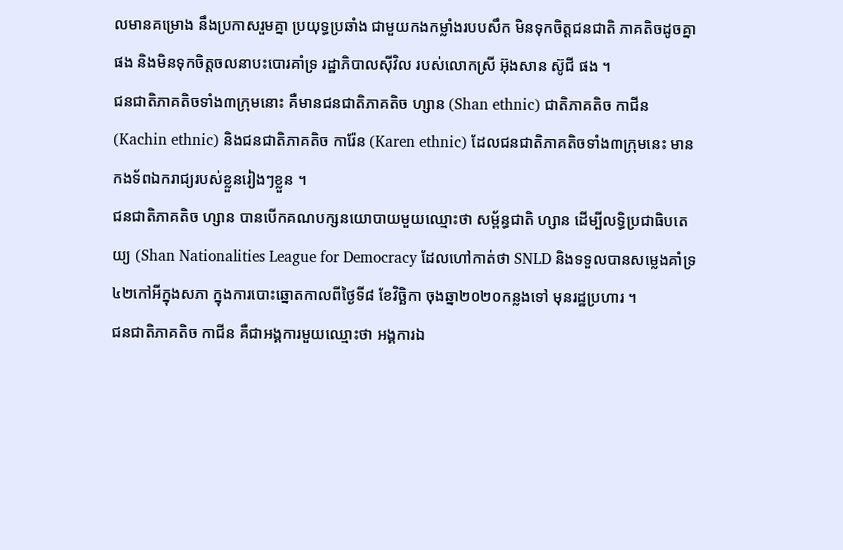លមានគម្រោង នឹងប្រកាសរួមគ្នា ប្រយុទ្ធប្រឆាំង ជាមួយកងកម្លាំងរបបសឹក មិនទុកចិត្តជនជាតិ ភាគតិចដូចគ្នាផង និងមិនទុកចិត្តចលនាបះបោរគាំទ្រ រដ្ឋាភិបាលស៊ីវិល របស់លោកស្រី អ៊ុងសាន ស៊ូជី ផង ។
ជនជាតិភាគតិចទាំង៣ក្រុមនោះ គឺមានជនជាតិភាគតិច ហ្សាន (Shan ethnic) ជាតិភាគតិច កាជីន (Kachin ethnic) និងជនជាតិភាគតិច ការ៉ែន (Karen ethnic) ដែលជនជាតិភាគតិចទាំង៣ក្រុមនេះ មានកងទ័ពឯករាជ្យរបស់ខ្លួនរៀងៗខ្លួន ។
ជនជាតិភាគតិច ហ្សាន បានបើកគណបក្សនយោបាយមួយឈ្មោះថា សម្ព័ន្ធជាតិ ហ្សាន ដើម្បីលទ្ធិប្រជាធិបតេយ្យ (Shan Nationalities League for Democracy ដែលហៅកាត់ថា SNLD និងទទួលបានសម្លេងគាំទ្រ៤២កៅអីក្នុងសភា ក្នុងការបោះឆ្នោតកាលពីថ្ងៃទី៨ ខែវិច្ឆិកា ចុងឆ្នា២០២០កន្លងទៅ មុនរដ្ឋប្រហារ ។
ជនជាតិភាគតិច កាជីន គឺជាអង្គការមួយឈ្មោះថា អង្គការឯ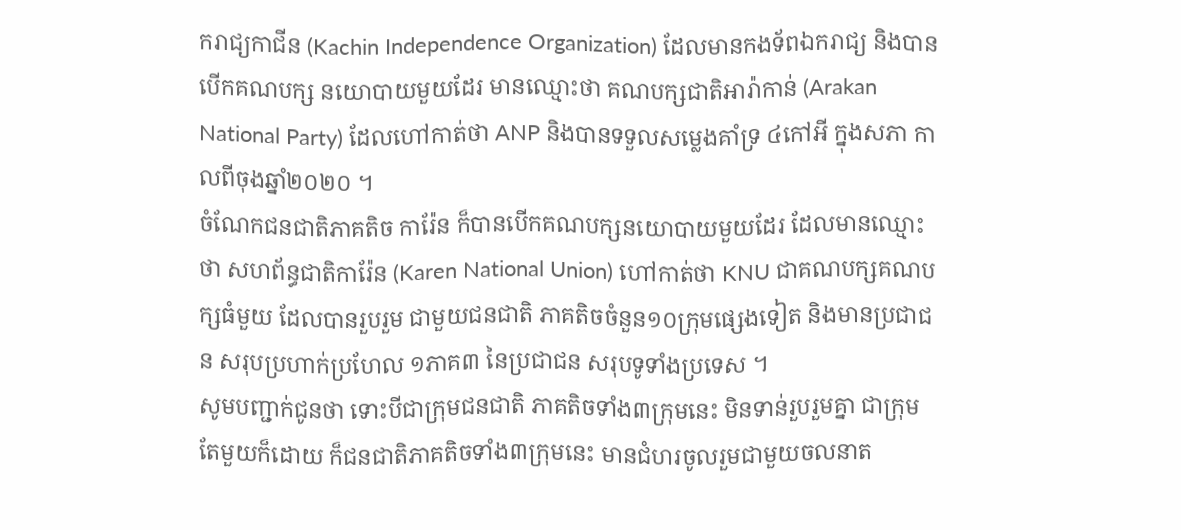ករាជ្យកាជីន (Kachin Independence Organization) ដែលមានកងទ័ពឯករាជ្យ និងបានបើកគណបក្ស នយោបាយមួយដែរ មានឈ្មោះថា គណបក្សជាតិអារ៉ាកាន់ (Arakan National Party) ដែលហៅកាត់ថា ANP និងបានទទួលសម្លេងគាំទ្រ ៤កៅអី ក្នុងសភា កាលពីចុងឆ្នាំ២០២០ ។
ចំណែកជនជាតិភាគតិច ការ៉ែន ក៏បានបើកគណបក្សនយោបាយមួយដែរ ដែលមានឈ្មោះថា សហព័ន្ធជាតិការ៉ែន (Karen National Union) ហៅកាត់ថា KNU ជាគណបក្សគណបក្សធំមួយ ដែលបានរួបរួម ជាមួយជនជាតិ ភាគតិចចំនួន១០ក្រុមផ្សេងទៀត និងមានប្រជាជន សរុបប្រហាក់ប្រហែល ១ភាគ៣ នៃប្រជាជន សរុបទូទាំងប្រទេស ។
សូមបញ្ជាក់ជូនថា ទោះបីជាក្រុមជនជាតិ ភាគតិចទាំង៣ក្រុមនេះ មិនទាន់រួបរួមគ្នា ជាក្រុមតែមួយក៏ដោយ ក៏ជនជាតិភាគតិចទាំង៣ក្រុមនេះ មានជំហរចូលរួមជាមួយចលនាត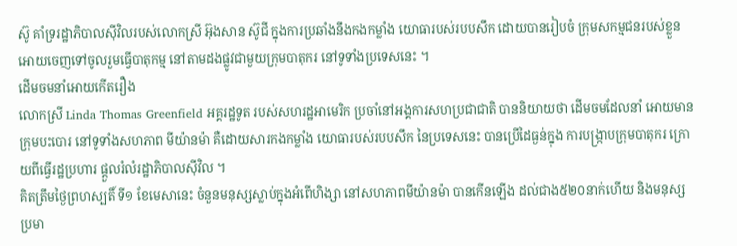ស៊ូ គាំទ្ររដ្ឋាភិបាលស៊ីវិលរបស់លោកស្រី អ៊ុងសាន ស៊ូជី ក្នុងការប្រឆាំងនឹងកងកម្លាំង យោធារបស់របបសឹក ដោយបានរៀបចំ ក្រុមសកម្មជនរបស់ខ្លួន អោយចេញទៅចូលរួមធ្វើបាតុកម្ម នៅតាមដងផ្លូវជាមួយក្រុមបាតុករ នៅទូទាំងប្រទេសនេះ ។
ដើមចមនាំអោយកើតរឿង
លោកស្រី Linda Thomas Greenfield អគ្គរដ្ឋទូត របស់សហរដ្ឋអាមេរិក ប្រចាំនៅអង្គការសហប្រជាជាតិ បាននិយាយថា ដើមចមដែលនាំ អោយមានក្រុមបះបោរ នៅទូទាំងសហភាព មីយ៉ានម៉ា គឺដោយសារកងកម្លាំង យោធារបស់របបសឹក នៃប្រទេសនេះ បានប្រើដៃធ្ងន់ក្នុង ការបង្ក្រាបក្រុមបាតុករ ក្រោយពីធ្វើរដ្ឋប្រហារ ផ្តួលរំលំរដ្ឋាភិបាលស៊ីវិល ។
គិតត្រឹមថ្ងៃព្រហស្បតិ៍ ទី១ ខែមេសានេះ ចំនួនមនុស្សស្លាប់ក្នុងអំពើហិង្សា នៅសហភាពមីយ៉ានម៉ា បានកើនឡើង ដល់ជាង៥២០នាក់ហើយ និងមនុស្សប្រមា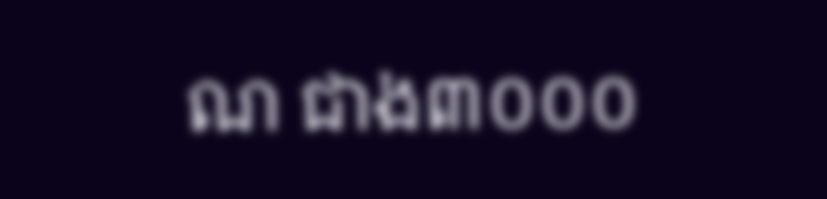ណ ជាង៣០០០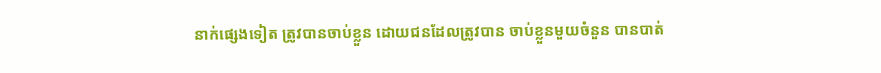នាក់ផ្សេងទៀត ត្រូវបានចាប់ខ្លួន ដោយជនដែលត្រូវបាន ចាប់ខ្លួនមួយចំនួន បានបាត់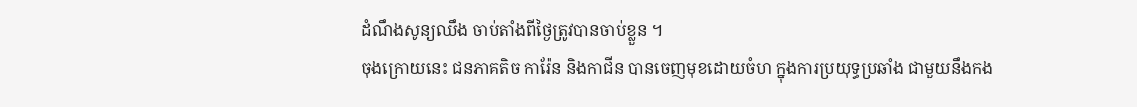ដំណឹងសូន្យឈឹង ចាប់តាំងពីថ្ងៃត្រូវបានចាប់ខ្លួន ។
ចុងក្រោយនេះ ជនភាគតិច ការ៉ែន និងកាជីន បានចេញមុខដោយចំហ ក្នុងការប្រយុទ្ធប្រឆាំង ជាមួយនឹងកង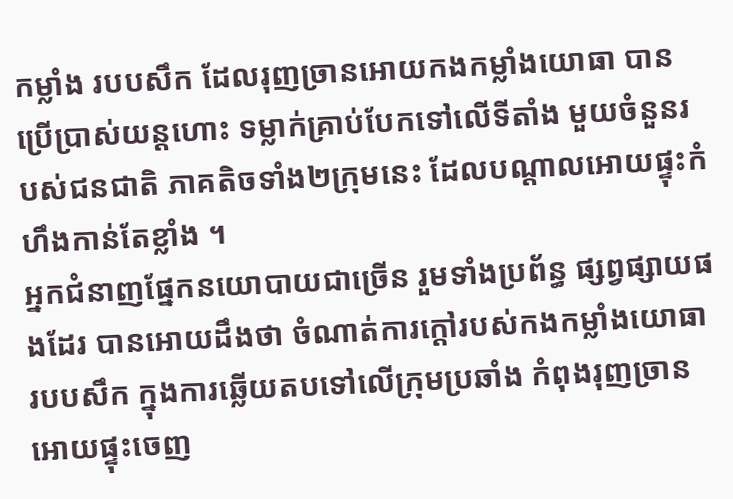កម្លាំង របបសឹក ដែលរុញច្រានអោយកងកម្លាំងយោធា បានប្រើប្រាស់យន្តហោះ ទម្លាក់គ្រាប់បែកទៅលើទីតាំង មួយចំនួនរបស់ជនជាតិ ភាគតិចទាំង២ក្រុមនេះ ដែលបណ្តាលអោយផ្ទុះកំហឹងកាន់តែខ្លាំង ។
អ្នកជំនាញផ្នែកនយោបាយជាច្រើន រួមទាំងប្រព័ន្ធ ផ្សព្វផ្សាយផងដែរ បានអោយដឹងថា ចំណាត់ការក្តៅរបស់កងកម្លាំងយោធារបបសឹក ក្នុងការឆ្លើយតបទៅលើក្រុមប្រឆាំង កំពុងរុញច្រាន អោយផ្ទុះចេញ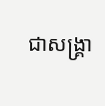ជាសង្គ្រា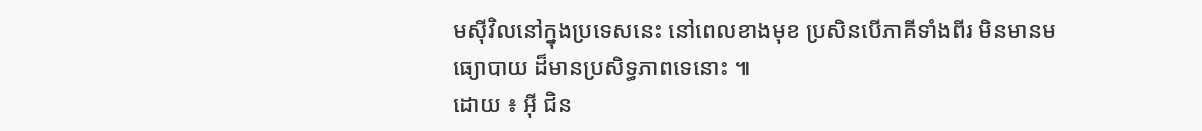មស៊ីវិលនៅក្នុងប្រទេសនេះ នៅពេលខាងមុខ ប្រសិនបើភាគីទាំងពីរ មិនមានមធ្យោបាយ ដ៏មានប្រសិទ្ធភាពទេនោះ ៕
ដោយ ៖ អ៊ី ជិន